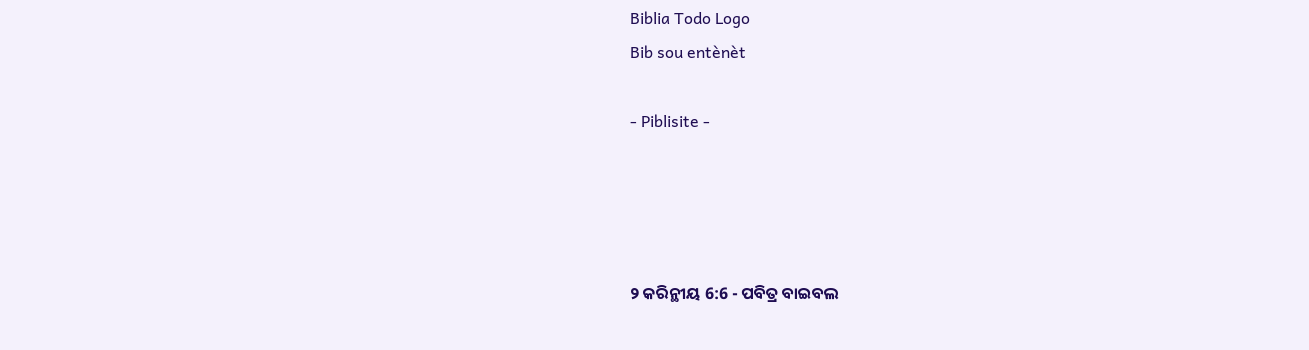Biblia Todo Logo
Bib sou entènèt

- Piblisite -




୨ କରିନ୍ଥୀୟ 6:6 - ପବିତ୍ର ବାଇବଲ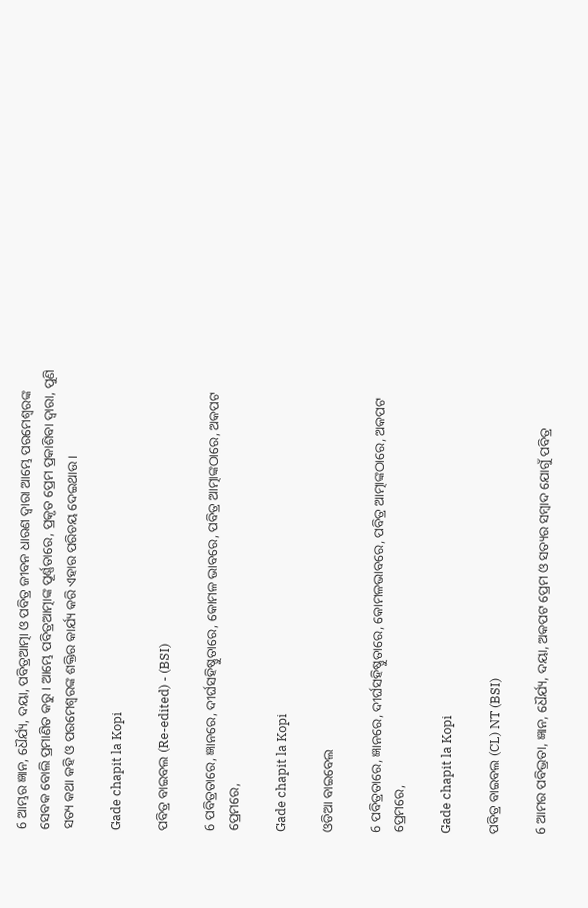6 ଆମ୍ଭର ଜ୍ଞାନ, ଧୈର୍ଯ୍ୟ, ଦୟା, ପବିତ୍ରଆତ୍ମା ଓ ପବିତ୍ର ଜୀବନ ଧାରଣ ଦ୍ୱାରା ଆମ୍ଭେ ପରମେଶ୍ୱରଙ୍କ ସେବକ ବୋଲି ପ୍ରମାଣିତ କରୁ। ଆମ୍ଭେ ପବିତ୍ରଆତ୍ମାଙ୍କ ପୂର୍ଣ୍ଣତାରେ, ପ୍ରକୃତ ପ୍ରେମ ପ୍ରକାଶିବା ଦ୍ୱାରା, ପୁଣି ସତ୍ୟ କଥା କହି ଓ ପରମେଶ୍ୱରଙ୍କ ଶକ୍ତିର କାର୍ଯ୍ୟ କରି ଏହାର ପରିଚୟ ଦେଇଥାଉ।

Gade chapit la Kopi

ପବିତ୍ର ବାଇବଲ (Re-edited) - (BSI)

6 ପବିତ୍ରତାରେ, ଜ୍ଞାନରେ, ଦୀର୍ଘସହିଷ୍ଣୁତାରେ, କୋମଳ ଭାବରେ, ପବିତ୍ର ଆତ୍ମାଙ୍କଠାରେ, ଅକପଟ ପ୍ରେମରେ,

Gade chapit la Kopi

ଓଡିଆ ବାଇବେଲ

6 ପବିତ୍ରତାରେ, ଜ୍ଞାନରେ, ଦୀର୍ଘସହିଷ୍ଣୁତାରେ, କୋମଳଭାବରେ, ପବିତ୍ର ଆତ୍ମାଙ୍କଠାରେ, ଅକପଟ ପ୍ରେମରେ,

Gade chapit la Kopi

ପବିତ୍ର ବାଇବଲ (CL) NT (BSI)

6 ଆମର ପବିଭ୍ରତା, ଜ୍ଞାନ, ଧୈର୍ଯ୍ୟ, ଦୟା, ଅକପଟ ପ୍ରେମ ଓ ସତ୍ୟର ସମ୍ବାଦ ଯୋଗୁଁ ପବିତ୍ର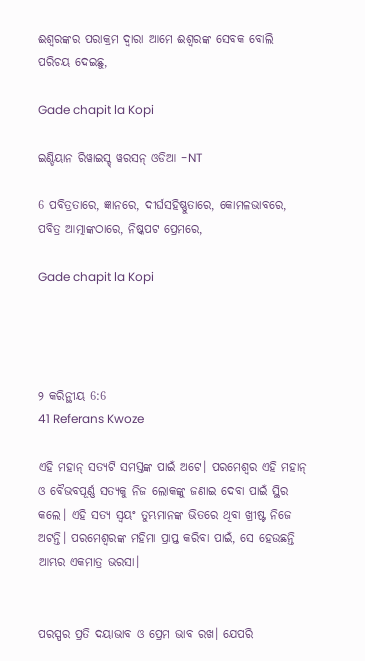ଈଶ୍ୱରଙ୍କର ପରାକ୍ରମ ଦ୍ୱାରା ଆମେ ଈଶ୍ୱରଙ୍କ ସେବକ ବୋଲି ପରିଚୟ ଦେଇଛୁ,

Gade chapit la Kopi

ଇଣ୍ଡିୟାନ ରିୱାଇସ୍ଡ୍ ୱରସନ୍ ଓଡିଆ -NT

6 ପବିତ୍ରତାରେ, ଜ୍ଞାନରେ, ଦୀର୍ଘସହିଷ୍ଣୁତାରେ, କୋମଳଭାବରେ, ପବିତ୍ର ଆତ୍ମାଙ୍କଠାରେ, ନିଷ୍କପଟ ପ୍ରେମରେ,

Gade chapit la Kopi




୨ କରିନ୍ଥୀୟ 6:6
41 Referans Kwoze

ଏହି ମହାନ୍ ସତ୍ୟଟି ସମସ୍ତଙ୍କ ପାଇଁ ଅଟେ। ପରମେଶ୍ୱର ଏହି ମହାନ୍ ଓ ବୈଭବପୂର୍ଣ୍ଣ ସତ୍ୟକୁ ନିଜ ଲୋକଙ୍କୁ ଜଣାଇ ଦେବା ପାଇଁ ସ୍ଥିର କଲେ। ଏହି ସତ୍ୟ ସ୍ୱୟଂ ତୁମ୍ଭମାନଙ୍କ ଭିତରେ ଥିବା ଖ୍ରୀଷ୍ଟ ନିଜେ ଅଟନ୍ତି। ପରମେଶ୍ୱରଙ୍କ ମହିମା ପ୍ରାପ୍ତ କରିବା ପାଇଁ, ସେ ହେଉଛନ୍ତି ଆମ୍ଭର ଏକମାତ୍ର ଭରସା।


ପରସ୍ପର ପ୍ରତି ଦୟାଭାବ ଓ ପ୍ରେମ ଭାବ ରଖ। ଯେପରି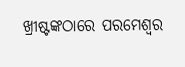ଖ୍ରୀଷ୍ଟଙ୍କଠାରେ ପରମେଶ୍ୱର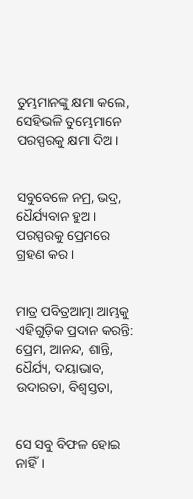ତୁମ୍ଭମାନଙ୍କୁ କ୍ଷମା କଲେ, ସେହିଭଳି ତୁମ୍ଭେମାନେ ପରସ୍ପରକୁ କ୍ଷମା ଦିଅ।


ସବୁବେଳେ ନମ୍ର, ଭଦ୍ର, ଧୈର୍ଯ୍ୟବାନ ହୁଅ। ପରସ୍ପରକୁ ପ୍ରେମରେ ଗ୍ରହଣ କର।


ମାତ୍ର ପବିତ୍ରଆତ୍ମା ଆମ୍ଭକୁ ଏହିଗୁଡ଼ିକ ପ୍ରଦାନ କରନ୍ତି: ପ୍ରେମ, ଆନନ୍ଦ, ଶାନ୍ତି, ଧୈର୍ଯ୍ୟ, ଦୟାଭାବ, ଉଦାରତା, ବିଶ୍ୱସ୍ତତା,


ସେ ସବୁ ବିଫଳ ହୋଇ ନାହିଁ।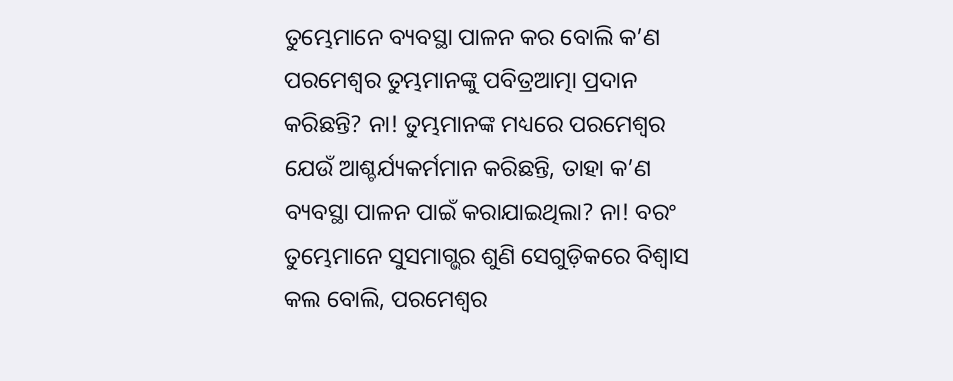ତୁମ୍ଭେମାନେ ବ୍ୟବସ୍ଥା ପାଳନ କର ବୋଲି କ’ଣ ପରମେଶ୍ୱର ତୁମ୍ଭମାନଙ୍କୁ ପବିତ୍ରଆତ୍ମା ପ୍ରଦାନ କରିଛନ୍ତି? ନା! ତୁମ୍ଭମାନଙ୍କ ମଧ୍ୟରେ ପରମେଶ୍ୱର ଯେଉଁ ଆଶ୍ଚର୍ଯ୍ୟକର୍ମମାନ କରିଛନ୍ତି, ତାହା କ’ଣ ବ୍ୟବସ୍ଥା ପାଳନ ପାଇଁ କରାଯାଇଥିଲା? ନା! ବରଂ ତୁମ୍ଭେମାନେ ସୁସମାଗ୍ଭର ଶୁଣି ସେଗୁଡ଼ିକରେ ବିଶ୍ୱାସ କଲ ବୋଲି, ପରମେଶ୍ୱର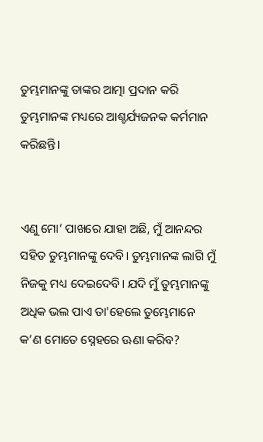ତୁମ୍ଭମାନଙ୍କୁ ତାଙ୍କର ଆତ୍ମା ପ୍ରଦାନ କରି ତୁମ୍ଭମାନଙ୍କ ମଧ୍ୟରେ ଆଶ୍ଚର୍ଯ୍ୟଜନକ କର୍ମମାନ କରିଛନ୍ତି।


ଏଣୁ ମୋ’ ପାଖରେ ଯାହା ଅଛି, ମୁଁ ଆନନ୍ଦର ସହିତ ତୁମ୍ଭମାନଙ୍କୁ ଦେବି। ତୁମ୍ଭମାନଙ୍କ ଲାଗି ମୁଁ ନିଜକୁ ମଧ୍ୟ ଦେଇଦେବି। ଯଦି ମୁଁ ତୁମ୍ଭମାନଙ୍କୁ ଅଧିକ ଭଲ ପାଏ ତା'ହେଲେ ତୁମ୍ଭେମାନେ କ’ଣ ମୋତେ ସ୍ନେହରେ ଊଣା କରିବ?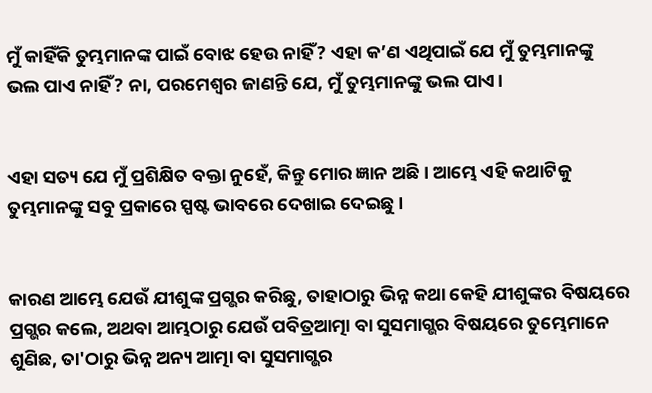ମୁଁ କାହିଁକି ତୁମ୍ଭମାନଙ୍କ ପାଇଁ ବୋଝ ହେଉ ନାହିଁ? ଏହା କ’ଣ ଏଥିପାଇଁ ଯେ ମୁଁ ତୁମ୍ଭମାନଙ୍କୁ ଭଲ ପାଏ ନାହିଁ? ନା, ପରମେଶ୍ୱର ଜାଣନ୍ତି ଯେ, ମୁଁ ତୁମ୍ଭମାନଙ୍କୁ ଭଲ ପାଏ।


ଏହା ସତ୍ୟ ଯେ ମୁଁ ପ୍ରଶିକ୍ଷିତ ବକ୍ତା ନୁହେଁ, କିନ୍ତୁ ମୋର ଜ୍ଞାନ ଅଛି। ଆମ୍ଭେ ଏହି କଥାଟିକୁ ତୁମ୍ଭମାନଙ୍କୁ ସବୁ ପ୍ରକାରେ ସ୍ପଷ୍ଟ ଭାବରେ ଦେଖାଇ ଦେଇଛୁ।


କାରଣ ଆମ୍ଭେ ଯେଉଁ ଯୀଶୁଙ୍କ ପ୍ରଗ୍ଭର କରିଛୁ, ତାହାଠାରୁ ଭିନ୍ନ କଥା କେହି ଯୀଶୁଙ୍କର ବିଷୟରେ ପ୍ରଗ୍ଭର କଲେ, ଅଥବା ଆମ୍ଭଠାରୁ ଯେଉଁ ପବିତ୍ରଆତ୍ମା ବା ସୁସମାଗ୍ଭର ବିଷୟରେ ତୁମ୍ଭେମାନେ ଶୁଣିଛ, ତା'ଠାରୁ ଭିନ୍ନ ଅନ୍ୟ ଆତ୍ମା ବା ସୁସମାଗ୍ଭର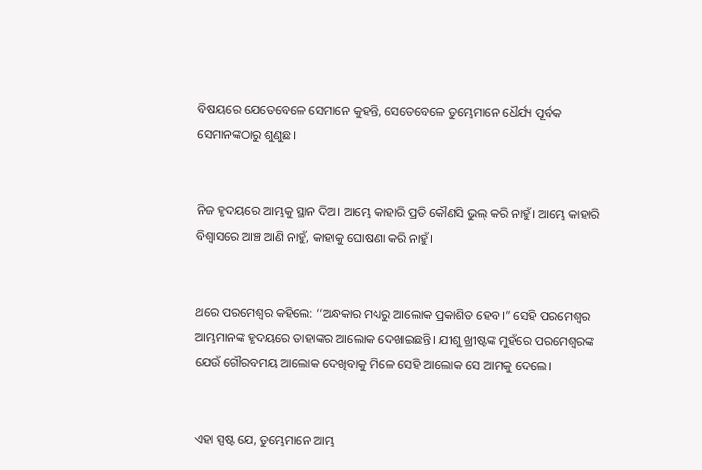ବିଷୟରେ ଯେତେବେଳେ ସେମାନେ କୁହନ୍ତି, ସେତେବେଳେ ତୁମ୍ଭେମାନେ ଧୈର୍ଯ୍ୟ ପୂର୍ବକ ସେମାନଙ୍କଠାରୁ ଶୁଣୁଛ।


ନିଜ ହୃଦୟରେ ଆମ୍ଭକୁ ସ୍ଥାନ ଦିଅ। ଆମ୍ଭେ କାହାରି ପ୍ରତି କୌଣସି ଭୁଲ୍ କରି ନାହୁଁ। ଆମ୍ଭେ କାହାରି ବିଶ୍ୱାସରେ ଆଞ୍ଚ ଆଣି ନାହୁଁ, କାହାକୁ ଘୋଷଣା କରି ନାହୁଁ।


ଥରେ ପରମେଶ୍ୱର କହିଲେ: ‘‘ଅନ୍ଧକାର ମଧ୍ୟରୁ ଆଲୋକ ପ୍ରକାଶିତ ହେବ।” ସେହି ପରମେଶ୍ୱର ଆମ୍ଭମାନଙ୍କ ହୃଦୟରେ ତାହାଙ୍କର ଆଲୋକ ଦେଖାଇଛନ୍ତି। ଯୀଶୁ ଖ୍ରୀଷ୍ଟଙ୍କ ମୁହଁରେ ପରମେଶ୍ୱରଙ୍କ ଯେଉଁ ଗୌରବମୟ ଆଲୋକ ଦେଖିବାକୁ ମିଳେ ସେହି ଆଲୋକ ସେ ଆମକୁ ଦେଲେ।


ଏହା ସ୍ପଷ୍ଟ ଯେ, ତୁମ୍ଭେମାନେ ଆମ୍ଭ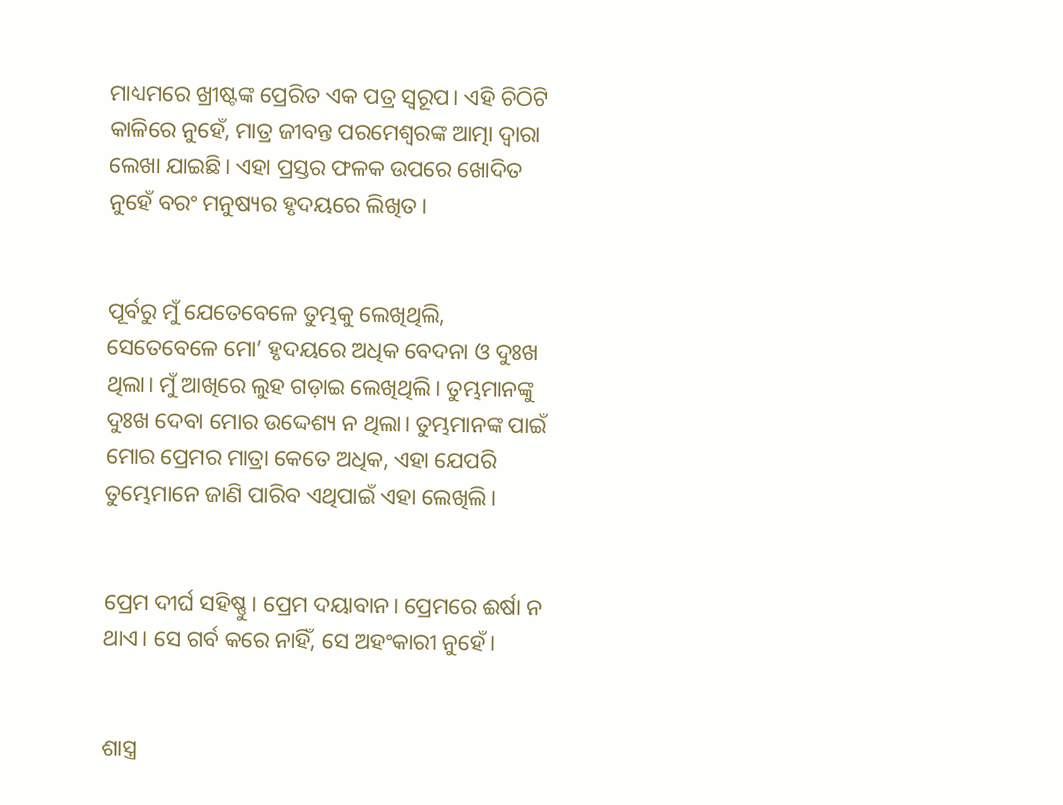ମାଧ୍ୟମରେ ଖ୍ରୀଷ୍ଟଙ୍କ ପ୍ରେରିତ ଏକ ପତ୍ର ସ୍ୱରୂପ। ଏହି ଚିଠିଟି କାଳିରେ ନୁହେଁ, ମାତ୍ର ଜୀବନ୍ତ ପରମେଶ୍ୱରଙ୍କ ଆତ୍ମା ଦ୍ୱାରା ଲେଖା ଯାଇଛି। ଏହା ପ୍ରସ୍ତର ଫଳକ ଉପରେ ଖୋଦିତ ନୁହେଁ ବରଂ ମନୁଷ୍ୟର ହୃଦୟରେ ଲିଖିତ।


ପୂର୍ବରୁ ମୁଁ ଯେତେବେଳେ ତୁମ୍ଭକୁ ଲେଖିଥିଲି, ସେତେବେଳେ ମୋ’ ହୃଦୟରେ ଅଧିକ ବେଦନା ଓ ଦୁଃଖ ଥିଲା। ମୁଁ ଆଖିରେ ଲୁହ ଗଡ଼ାଇ ଲେଖିଥିଲି। ତୁମ୍ଭମାନଙ୍କୁ ଦୁଃଖ ଦେବା ମୋର ଉଦ୍ଦେଶ୍ୟ ନ ଥିଲା। ତୁମ୍ଭମାନଙ୍କ ପାଇଁ ମୋର ପ୍ରେମର ମାତ୍ରା କେତେ ଅଧିକ, ଏହା ଯେପରି ତୁମ୍ଭେମାନେ ଜାଣି ପାରିବ ଏଥିପାଇଁ ଏହା ଲେଖିଲି।


ପ୍ରେମ ଦୀର୍ଘ ସହିଷ୍ଣୁ। ପ୍ରେମ ଦୟାବାନ। ପ୍ରେମରେ ଈର୍ଷା ନ ଥାଏ। ସେ ଗର୍ବ କରେ ନାହିଁ, ସେ ଅହଂକାରୀ ନୁହେଁ।


ଶାସ୍ତ୍ର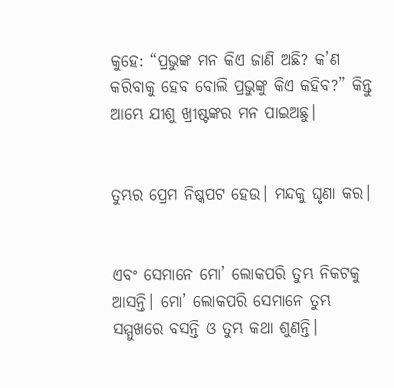କୁହେ: “ପ୍ରଭୁଙ୍କ ମନ କିଏ ଜାଣି ଅଛି? କ’ଣ କରିବାକୁ ହେବ ବୋଲି ପ୍ରଭୁଙ୍କୁ କିଏ କହିବ?” କିନ୍ତୁ ଆମ୍ଭେ ଯୀଶୁ ଖ୍ରୀଷ୍ଟଙ୍କର ମନ ପାଇଅଛୁ।


ତୁମ୍ଭର ପ୍ରେମ ନିଷ୍କପଟ ହେଉ। ମନ୍ଦକୁ ଘୃଣା କର।


ଏବଂ ସେମାନେ ମୋ’ ଲୋକପରି ତୁମ୍ଭ ନିକଟକୁ ଆସନ୍ତି। ମୋ’ ଲୋକପରି ସେମାନେ ତୁମ୍ଭ ସମ୍ମୁଖରେ ବସନ୍ତି ଓ ତୁମ୍ଭ କଥା ଶୁଣନ୍ତି।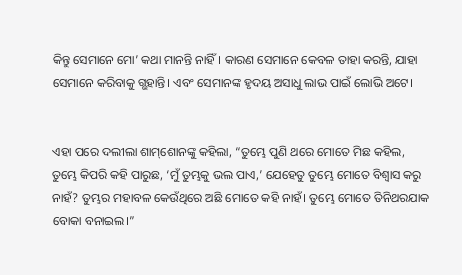କିନ୍ତୁ ସେମାନେ ମୋ’ କଥା ମାନନ୍ତି ନାହିଁ। କାରଣ ସେମାନେ କେବଳ ତାହା କରନ୍ତି, ଯାହା ସେମାନେ କରିବାକୁ ଗ୍ଭହାନ୍ତି। ଏବଂ ସେମାନଙ୍କ ହୃଦୟ ଅସାଧୁ ଲାଭ ପାଇଁ ଲୋଭି ଅଟେ।


ଏହା ପରେ ଦଲୀଲା ଶା‌ମ୍‌ଶୋ‌ନଙ୍କୁ କହିଲା, “ତୁମ୍ଭେ ପୁଣି ଥରେ ମୋତେ ମିଛ କହିଲ, ତୁମ୍ଭେ କିପରି କହି ପାରୁଛ, ‘ମୁଁ ତୁମ୍ଭକୁ ଭଲ ପାଏ,’ ଯେହେତୁ ତୁମ୍ଭେ ମୋତେ ବିଶ୍ୱାସ କରୁ ନାହଁ? ତୁମ୍ଭର ମହାବଳ କେଉଁଥିରେ ଅଛି ମୋତେ କହି ନାହଁ। ତୁମ୍ଭେ ମୋତେ ତିନିଥରଯାକ ବୋକା ବନାଇଲ।”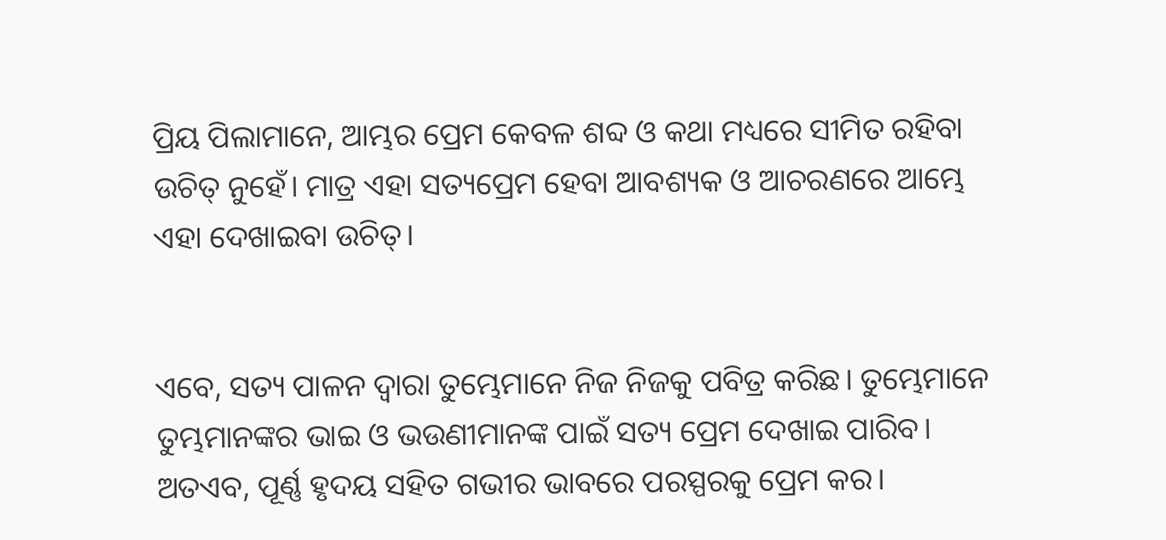ପ୍ରିୟ ପିଲାମାନେ, ଆମ୍ଭର ପ୍ରେମ କେବଳ ଶବ୍ଦ ଓ କଥା ମଧ୍ୟରେ ସୀମିତ ରହିବା ଉଚିତ୍ ନୁହେଁ। ମାତ୍ର ଏହା ସତ୍ୟପ୍ରେମ ହେବା ଆବଶ୍ୟକ ଓ ଆଚରଣରେ ଆମ୍ଭେ ଏହା ଦେଖାଇବା ଉଚିତ୍।


ଏବେ, ସତ୍ୟ ପାଳନ ଦ୍ୱାରା ତୁମ୍ଭେମାନେ ନିଜ ନିଜକୁ ପବିତ୍ର କରିଛ। ତୁମ୍ଭେମାନେ ତୁମ୍ଭମାନଙ୍କର ଭାଇ ଓ ଭଉଣୀମାନଙ୍କ ପାଇଁ ସତ୍ୟ ପ୍ରେମ ଦେଖାଇ ପାରିବ। ଅତଏବ, ପୂର୍ଣ୍ଣ ହୃଦୟ ସହିତ ଗଭୀର ଭାବରେ ପରସ୍ପରକୁ ପ୍ରେମ କର।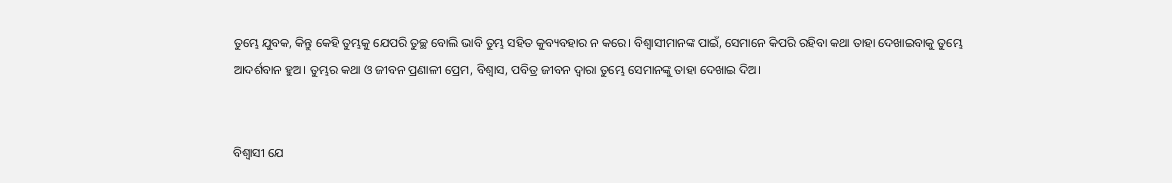ତୁମ୍ଭେ ଯୁବକ, କିନ୍ତୁ କେହି ତୁମ୍ଭକୁ ଯେପରି ତୁଚ୍ଛ ବୋଲି ଭାବି ତୁମ୍ଭ ସହିତ କୁବ୍ୟବହାର ନ କରେ। ବିଶ୍ୱାସୀମାନଙ୍କ ପାଇଁ, ସେମାନେ କିପରି ରହିବା କଥା ତାହା ଦେଖାଇବାକୁ ତୁମ୍ଭେ ଆଦର୍ଶବାନ ହୁଅ। ତୁମ୍ଭର କଥା ଓ ଜୀବନ ପ୍ରଣାଳୀ ପ୍ରେମ, ବିଶ୍ୱାସ, ପବିତ୍ର ଜୀବନ ଦ୍ୱାରା ତୁମ୍ଭେ ସେମାନଙ୍କୁ ତାହା ଦେଖାଇ ଦିଅ।


ବିଶ୍ୱାସୀ ଯେ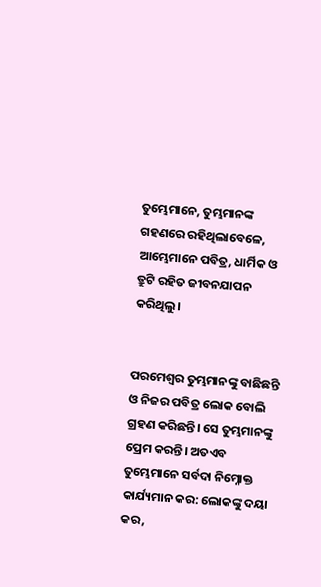ତୁମ୍ଭେମାନେ, ତୁମ୍ଭମାନଙ୍କ ଗହଣରେ ରହିଥିଲାବେଳେ, ଆମ୍ଭେମାନେ ପବିତ୍ର, ଧାର୍ମିକ ଓ ତ୍ରୁଟି ରହିତ ଜୀବନଯାପନ କରିଥିଲୁ।


ପରମେଶ୍ୱର ତୁମ୍ଭମାନଙ୍କୁ ବାଛିଛନ୍ତି ଓ ନିଜର ପବିତ୍ର ଲୋକ ବୋଲି ଗ୍ରହଣ କରିଛନ୍ତି। ସେ ତୁମ୍ଭମାନଙ୍କୁ ପ୍ରେମ କରନ୍ତି। ଅତଏବ ତୁମ୍ଭେମାନେ ସର୍ବଦା ନିମ୍ନୋକ୍ତ କାର୍ଯ୍ୟମାନ କର: ଲୋକଙ୍କୁ ଦୟା କର,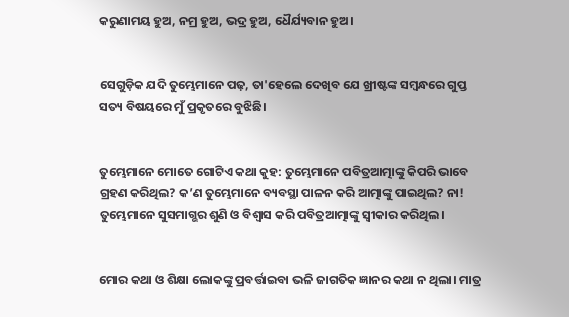କରୁଣାମୟ ହୁଅ, ନମ୍ର ହୁଅ, ଭଦ୍ର ହୁଅ, ଧୈର୍ଯ୍ୟବାନ ହୁଅ।


ସେଗୁଡ଼ିକ ଯଦି ତୁମ୍ଭେମାନେ ପଢ଼, ତା'ହେଲେ ଦେଖିବ ଯେ ଖ୍ରୀଷ୍ଟଙ୍କ ସମ୍ବନ୍ଧରେ ଗୁପ୍ତ ସତ୍ୟ ବିଷୟରେ ମୁଁ ପ୍ରକୃତରେ ବୁଝିଛି।


ତୁମ୍ଭେମାନେ ମୋତେ ଗୋଟିଏ କଥା କୁହ: ତୁମ୍ଭେମାନେ ପବିତ୍ରଆତ୍ମାଙ୍କୁ କିପରି ଭାବେ ଗ୍ରହଣ କରିଥିଲ? କ’ଣ ତୁମ୍ଭେମାନେ ବ୍ୟବସ୍ଥା ପାଳନ କରି ଆତ୍ମାଙ୍କୁ ପାଇଥିଲ? ନା! ତୁମ୍ଭେମାନେ ସୁସମାଗ୍ଭର ଶୁଣି ଓ ବିଶ୍ୱାସ କରି ପବିତ୍ରଆତ୍ମାଙ୍କୁ ସ୍ୱୀକାର କରିଥିଲ।


ମୋର କଥା ଓ ଶିକ୍ଷା ଲୋକଙ୍କୁ ପ୍ରବର୍ତ୍ତାଇବା ଭଳି ଜାଗତିକ ଜ୍ଞାନର କଥା ନ ଥିଲା। ମାତ୍ର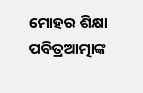ମୋହର ଶିକ୍ଷା ପବିତ୍ରଆତ୍ମାଙ୍କ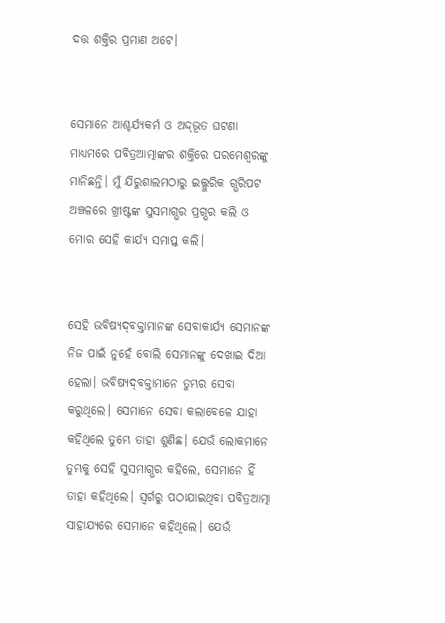ଦତ୍ତ ଶକ୍ତିର ପ୍ରମାଣ ଅଟେ।


ସେମାନେ ଆଶ୍ଚର୍ଯ୍ୟକର୍ମ ଓ ଅଦ୍ଦ୍‌‌ଭୂତ ଘଟଣା ମାଧ୍ୟମରେ ପବିତ୍ରଆତ୍ମାଙ୍କର ଶକ୍ତିରେ ପରମେଶ୍ୱରଙ୍କୁ ମାନିଛନ୍ତି। ମୁଁ ଯିରୁଶାଲମଠାରୁ ଇଲ୍ଲୁରିକ ଗ୍ଭରିପଟ ଅଞ୍ଚଳରେ ଖ୍ରୀଷ୍ଟଙ୍କ ସୁସମାଗ୍ଭର ପ୍ରଗ୍ଭର କଲି ଓ ମୋର ସେହି କାର୍ଯ୍ୟ ସମାପ୍ତ କଲି।


ସେହି ଭବିଷ୍ୟ‌‌ଦ୍‌‌‌‌ବକ୍ତାମାନଙ୍କ ସେବାକାର୍ଯ୍ୟ ସେମାନଙ୍କ ନିଜ ପାଇଁ ନୁହେଁ ବୋଲି ସେମାନଙ୍କୁ ଦେଖାଇ ଦିଆ ହେଲା। ଭବିଷ୍ୟ‌‌ଦ୍‌‌‌‌ବକ୍ତାମାନେ ତୁମ୍ଭର ସେବା କରୁଥିଲେ। ସେମାନେ ସେବା କଲାବେଳେ ଯାହା କହିଥିଲେ ତୁମ୍ଭେ ତାହା ଶୁଣିଛ। ଯେଉଁ ଲୋକମାନେ ତୁମ୍ଭକୁ ସେହି ସୁସମାଗ୍ଭର କହିଲେ, ସେମାନେ ହିଁ ତାହା କହିଥିଲେ। ସ୍ୱର୍ଗରୁ ପଠାଯାଇଥିବା ପବିତ୍ରଆତ୍ମା ସାହାଯ୍ୟରେ ସେମାନେ କହିଥିଲେ। ଯେଉଁ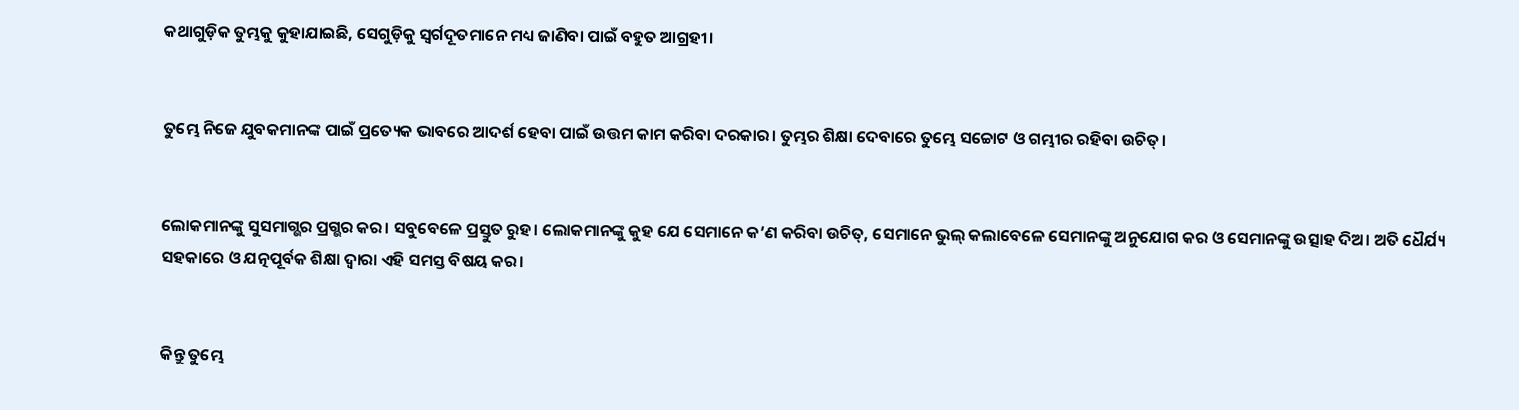କଥାଗୁଡ଼ିକ ତୁମ୍ଭକୁ କୁହାଯାଇଛି, ସେଗୁଡ଼ିକୁ ସ୍ୱର୍ଗଦୂତମାନେ ମଧ୍ୟ ଜାଣିବା ପାଇଁ ବହୁତ ଆଗ୍ରହୀ।


ତୁମ୍ଭେ ନିଜେ ଯୁବକମାନଙ୍କ ପାଇଁ ପ୍ରତ୍ୟେକ ଭାବରେ ଆଦର୍ଶ ହେବା ପାଇଁ ଉତ୍ତମ କାମ କରିବା ଦରକାର। ତୁମ୍ଭର ଶିକ୍ଷା ଦେବାରେ ତୁମ୍ଭେ ସଚ୍ଚୋଟ ଓ ଗମ୍ଭୀର ରହିବା ଉଚିତ୍।


ଲୋକମାନଙ୍କୁ ସୁସମାଗ୍ଭର ପ୍ରଗ୍ଭର କର। ସବୁବେଳେ ପ୍ରସ୍ତୁତ ରୁହ। ଲୋକମାନଙ୍କୁ କୁହ ଯେ ସେମାନେ କ’ଣ କରିବା ଉଚିତ୍, ସେମାନେ ଭୁଲ୍ କଲାବେଳେ ସେମାନଙ୍କୁ ଅନୁଯୋଗ କର ଓ ସେମାନଙ୍କୁ ଉତ୍ସାହ ଦିଅ। ଅତି ଧୈର୍ଯ୍ୟ ସହକାରେ ଓ ଯତ୍ନପୂର୍ବକ ଶିକ୍ଷା ଦ୍ୱାରା ଏହି ସମସ୍ତ ବିଷୟ କର।


କିନ୍ତୁ ତୁମ୍ଭେ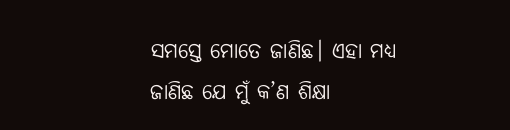ସମସ୍ତେ ମୋତେ ଜାଣିଛ। ଏହା ମଧ୍ୟ ଜାଣିଛ ଯେ ମୁଁ କ’ଣ ଶିକ୍ଷା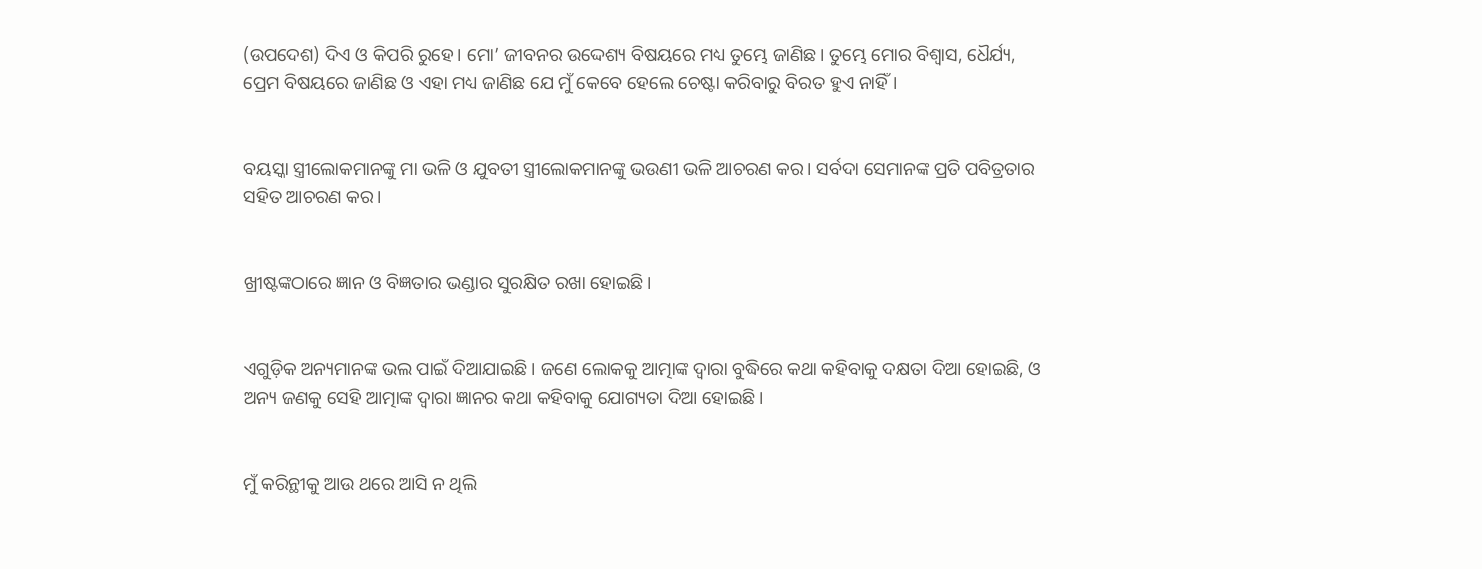(ଉପଦେଶ) ଦିଏ ଓ କିପରି ରୁହେ। ମୋ’ ଜୀବନର ଉଦ୍ଦେଶ୍ୟ ବିଷୟରେ ମଧ୍ୟ ତୁମ୍ଭେ ଜାଣିଛ। ତୁମ୍ଭେ ମୋର ବିଶ୍ୱାସ, ଧୈର୍ଯ୍ୟ, ପ୍ରେମ ବିଷୟରେ ଜାଣିଛ ଓ ଏହା ମଧ୍ୟ ଜାଣିଛ ଯେ ମୁଁ କେବେ ହେଲେ ଚେଷ୍ଟା କରିବାରୁ ବିରତ ହୁଏ ନାହିଁ।


ବୟସ୍କା ସ୍ତ୍ରୀଲୋକମାନଙ୍କୁ ମା ଭଳି ଓ ଯୁବତୀ ସ୍ତ୍ରୀଲୋକମାନଙ୍କୁ ଭଉଣୀ ଭଳି ଆଚରଣ କର। ସର୍ବଦା ସେମାନଙ୍କ ପ୍ରତି ପବିତ୍ରତାର ସହିତ ଆଚରଣ କର।


ଖ୍ରୀଷ୍ଟଙ୍କଠାରେ ଜ୍ଞାନ ଓ ବିଜ୍ଞତାର ଭଣ୍ଡାର ସୁରକ୍ଷିତ ରଖା ହୋଇଛି।


ଏଗୁଡ଼ିକ ଅନ୍ୟମାନଙ୍କ ଭଲ ପାଇଁ ଦିଆଯାଇଛି। ଜଣେ ଲୋକକୁ ଆତ୍ମାଙ୍କ ଦ୍ୱାରା ବୁଦ୍ଧିରେ କଥା କହିବାକୁ ଦକ୍ଷତା ଦିଆ ହୋଇଛି, ଓ ଅନ୍ୟ ଜଣକୁ ସେହି ଆତ୍ମାଙ୍କ ଦ୍ୱାରା ଜ୍ଞାନର କଥା କହିବାକୁ ଯୋଗ୍ୟତା ଦିଆ ହୋଇଛି।


ମୁଁ କରିନ୍ଥୀକୁ ଆଉ ଥରେ ଆସି ନ ଥିଲି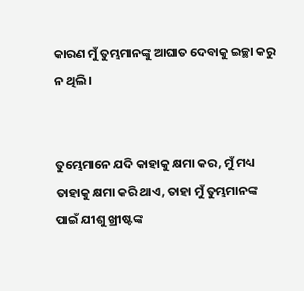କାରଣ ମୁଁ ତୁମ୍ଭମାନଙ୍କୁ ଆଘାତ ଦେବାକୁ ଇଚ୍ଛା କରୁ ନ ଥିଲି।


ତୁମ୍ଭେମାନେ ଯଦି କାହାକୁ କ୍ଷମା କର, ମୁଁ ମଧ୍ୟ ତାହାକୁ କ୍ଷମା କରି ଥାଏ, ତାହା ମୁଁ ତୁମ୍ଭମାନଙ୍କ ପାଇଁ ଯୀଶୁ ଖ୍ରୀଷ୍ଟଙ୍କ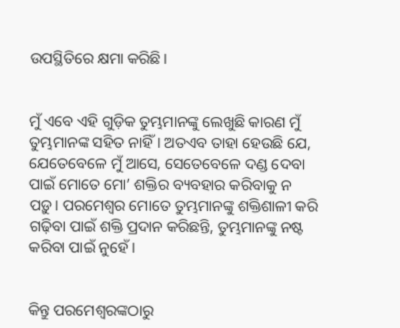ଉପସ୍ଥିତିରେ କ୍ଷମା କରିଛି।


ମୁଁ ଏବେ ଏହି ଗୁଡ଼ିକ ତୁମ୍ଭମାନଙ୍କୁ ଲେଖୁଛି କାରଣ ମୁଁ ତୁମ୍ଭମାନଙ୍କ ସହିତ ନାହିଁ। ଅତଏବ ତାହା ହେଉଛି ଯେ, ଯେତେବେଳେ ମୁଁ ଆସେ, ସେତେବେଳେ ଦଣ୍ଡ ଦେବା ପାଇଁ ମୋତେ ମୋ’ ଶକ୍ତିର ବ୍ୟବହାର କରିବାକୁ ନ ପଡ଼ୁ। ପରମେଶ୍ୱର ମୋତେ ତୁମ୍ଭମାନଙ୍କୁ ଶକ୍ତିଶାଳୀ କରି ଗଢ଼ିବା ପାଇଁ ଶକ୍ତି ପ୍ରଦାନ କରିଛନ୍ତି, ତୁମ୍ଭମାନଙ୍କୁ ନଷ୍ଟ କରିବା ପାଇଁ ନୁହେଁ।


କିନ୍ତୁ ପରମେଶ୍ୱରଙ୍କଠାରୁ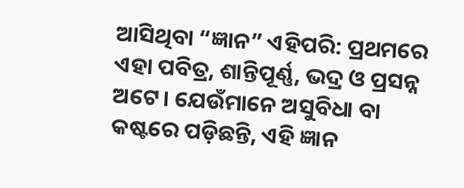ଆସିଥିବା “ଜ୍ଞାନ” ଏହିପରି: ପ୍ରଥମରେ ଏହା ପବିତ୍ର, ଶାନ୍ତିପୂର୍ଣ୍ଣ, ଭଦ୍ର ଓ ପ୍ରସନ୍ନ ଅଟେ। ଯେଉଁମାନେ ଅସୁବିଧା ବା କଷ୍ଟରେ ପଡ଼ିଛନ୍ତି, ଏହି ଜ୍ଞାନ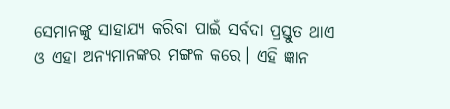ସେମାନଙ୍କୁ ସାହାଯ୍ୟ କରିବା ପାଇଁ ସର୍ବଦା ପ୍ରସ୍ତୁତ ଥାଏ ଓ ଏହା ଅନ୍ୟମାନଙ୍କର ମଙ୍ଗଳ କରେ। ଏହି ଜ୍ଞାନ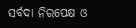ସର୍ବଦା ନିରପେକ୍ଷ ଓ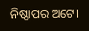ନିଷ୍ଠାପର ଅଟେ।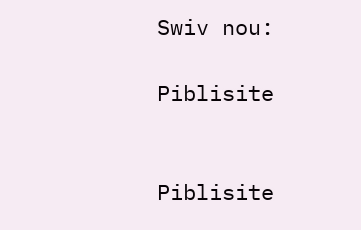Swiv nou:

Piblisite


Piblisite